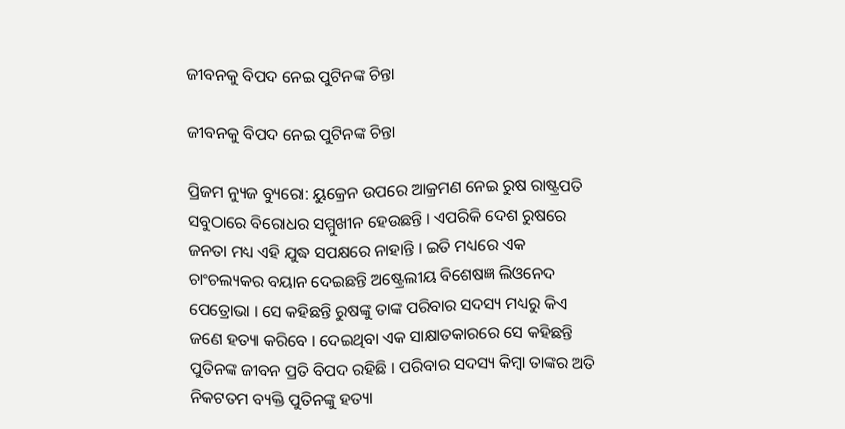ଜୀବନକୁ ବିପଦ ନେଇ ପୁଟିନଙ୍କ ଚିନ୍ତା

ଜୀବନକୁ ବିପଦ ନେଇ ପୁଟିନଙ୍କ ଚିନ୍ତା

ପ୍ରିଜମ ନ୍ୟୁଜ ବ୍ୟୁରୋ: ୟୁକ୍ରେନ ଉପରେ ଆକ୍ରମଣ ନେଇ ରୁଷ ରାଷ୍ଟ୍ରପତି ସବୁଠାରେ ବିରୋଧର ସମ୍ମୁଖୀନ ହେଉଛନ୍ତି । ଏପରିକି ଦେଶ ରୁଷରେ ଜନତା ମଧ୍ୟ ଏହି ଯୁଦ୍ଧ ସପକ୍ଷରେ ନାହାନ୍ତି । ଇତି ମଧ୍ୟରେ ଏକ ଚାଂଚଲ୍ୟକର ବୟାନ ଦେଇଛନ୍ତି ଅଷ୍ଟ୍ରେଲୀୟ ବିଶେଷଜ୍ଞ ଲିଓନେଦ ପେତ୍ରୋଭା । ସେ କହିଛନ୍ତି ରୁଷଙ୍କୁ ତାଙ୍କ ପରିବାର ସଦସ୍ୟ ମଧ୍ୟରୁ କିଏ ଜଣେ ହତ୍ୟା କରିବେ । ଦେଇଥିବା ଏକ ସାକ୍ଷାତକାରରେ ସେ କହିଛନ୍ତି ପୁତିନଙ୍କ ଜୀବନ ପ୍ରତି ବିପଦ ରହିଛି । ପରିବାର ସଦସ୍ୟ କିମ୍ବା ତାଙ୍କର ଅତି ନିକଟତମ ବ୍ୟକ୍ତି ପୁତିନଙ୍କୁ ହତ୍ୟା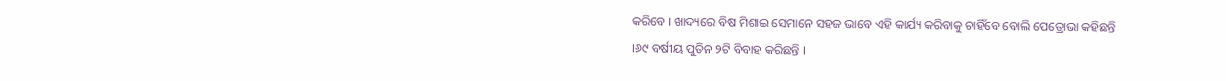କରିବେ । ଖାଦ୍ୟରେ ବିଷ ମିଶାଇ ସେମାନେ ସହଜ ଭାବେ ଏହି କାର୍ଯ୍ୟ କରିବାକୁ ଚାହିଁବେ ବୋଲି ପେତ୍ରୋଭା କହିଛନ୍ତି ।୬୯ ବର୍ଷୀୟ ପୁତିନ ୨ଟି ବିବାହ କରିଛନ୍ତି ।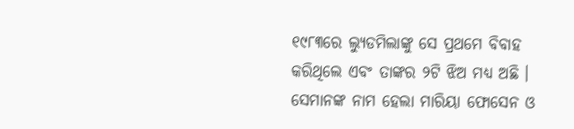୧୯୮୩ରେ ଲ୍ୟୁଡମିଲାଙ୍କୁ ସେ ପ୍ରଥମେ ବିବାହ କରିଥିଲେ ଏବଂ ତାଙ୍କର ୨ଟି ଝିଅ ମଧ୍ୟ ଅଛି । ସେମାନଙ୍କ ନାମ ହେଲା ମାରିୟା ଫୋସେନ ଓ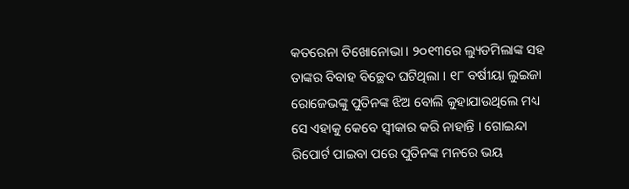କତରେନା ତିଖୋନୋଭା । ୨୦୧୩ରେ ଲ୍ୟୁଡମିଲାଙ୍କ ସହ ତାଙ୍କର ବିବାହ ବିଚ୍ଛେଦ ଘଟିଥିଲା । ୧୮ ବର୍ଷୀୟା ଲୁଇଜା ରୋଜେଭଙ୍କୁ ପୁତିନଙ୍କ ଝିଅ ବୋଲି କୁହାଯାଉଥିଲେ ମଧ୍ୟ ସେ ଏହାକୁ କେବେ ସ୍ୱୀକାର କରି ନାହାନ୍ତି । ଗୋଇନ୍ଦା ରିପୋର୍ଟ ପାଇବା ପରେ ପୁତିନଙ୍କ ମନରେ ଭୟ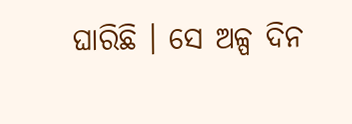ଘାରିଛି । ସେ ଅଳ୍ପ ଦିନ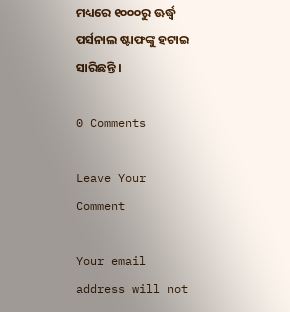ମଧ୍ୟରେ ୧୦୦୦ରୁ ଊର୍ଦ୍ଧ୍ୱ ପର୍ସନାଲ ଷ୍ଟାଫଙ୍କୁ ହଟାଇ ସାରିଛନ୍ତି ।

0 Comments

Leave Your Comment

Your email address will not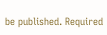be published. Required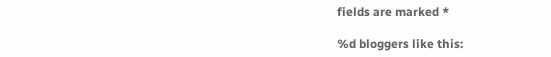fields are marked *

%d bloggers like this: